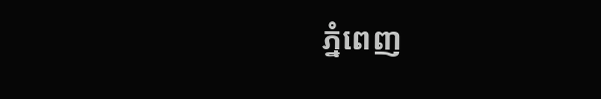ភ្នំពេញ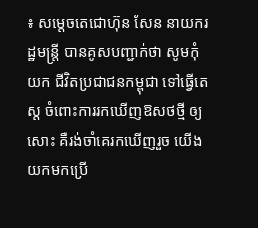៖ សម្តេចតេជោហ៊ុន សែន នាយករដ្ឋមន្ត្រី បានគូសបញ្ជាក់ថា សូមកុំ យក ជីវិតប្រជាជនកម្ពុជា ទៅធ្វើតេស្ត ចំពោះការរកឃើញឱសថថ្មី ឲ្យសោះ គឺរង់ចាំគេរកឃើញរួច យើងយកមកប្រើ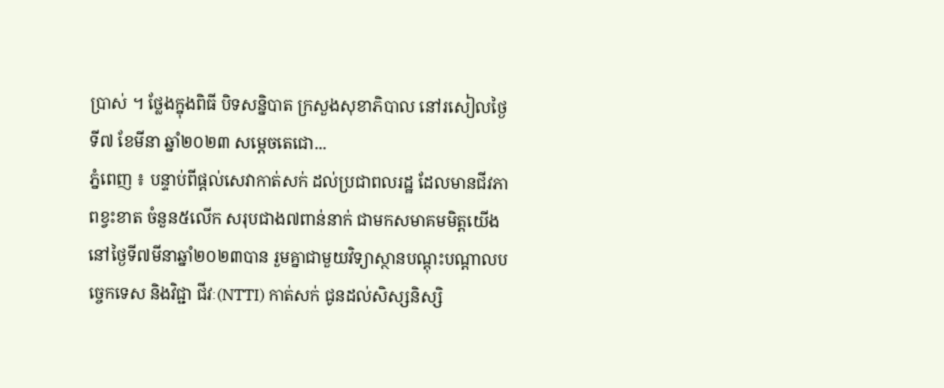ប្រាស់ ។ ថ្លែងក្នុងពិធី បិទសន្និបាត ក្រសួងសុខាភិបាល នៅរសៀលថ្ងៃទី៧ ខែមីនា ឆ្នាំ២០២៣ សម្តេចតេជោ...
ភ្នំពេញ ៖ បន្ទាប់ពីផ្តល់សេវាកាត់សក់ ដល់ប្រជាពលរដ្ឋ ដែលមានជីវភាពខ្វះខាត ចំនួន៥លើក សរុបជាង៧ពាន់នាក់ ជាមកសមាគមមិត្តយើង នៅថ្ងៃទី៧មីនាឆ្នាំ២០២៣បាន រួមគ្នាជាមួយវិទ្យាស្ថានបណ្តុះបណ្តាលបច្ចេកទេស និងវិជ្ជា ជីវៈ(NTTI) កាត់សក់ ជូនដល់សិស្សនិស្សិ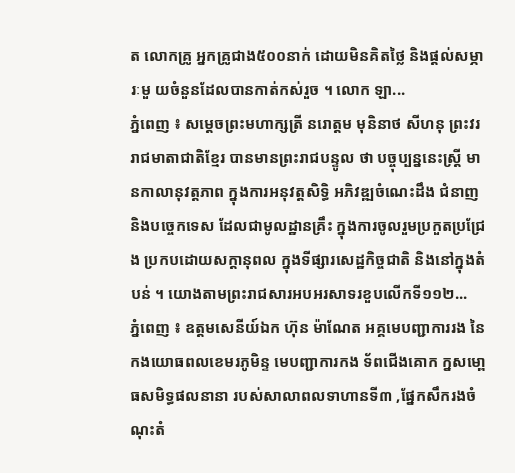ត លោកគ្រូ អ្នកគ្រូជាង៥០០នាក់ ដោយមិនគិតថ្លៃ និងផ្តល់សម្ភារៈមួ យចំនួនដែលបានកាត់កស់រួច ។ លោក ឡា...
ភ្នំពេញ ៖ សម្តេចព្រះមហាក្សត្រី នរោត្តម មុនិនាថ សីហនុ ព្រះវររាជមាតាជាតិខ្មែរ បានមានព្រះរាជបន្ទូល ថា បច្ចុប្បន្ននេះស្ដ្រី មានកាលានុវត្តភាព ក្នុងការអនុវត្តសិទ្ធិ អភិវឌ្ឍចំណេះដឹង ជំនាញ និងបច្ចេកទេស ដែលជាមូលដ្ឋានគ្រឹះ ក្នុងការចូលរួមប្រកួតប្រជ្រែង ប្រកបដោយសក្តានុពល ក្នុងទីផ្សារសេដ្ឋកិច្ចជាតិ និងនៅក្នុងតំបន់ ។ យោងតាមព្រះរាជសារអបអរសាទរខួបលើកទី១១២...
ភ្នំពេញ ៖ ឧត្តមសេនីយ៍ឯក ហ៊ុន ម៉ាណែត អគ្គមេបញ្ជាការរង នៃកងយោធពលខេមរភូមិន្ទ មេបញ្ជាការកង ទ័ពជើងគោក ក្នសមោ្ពធសមិទ្ធផលនានា របស់សាលាពលទាហានទី៣ ,ផ្នែកសឹករងចំណុះតំ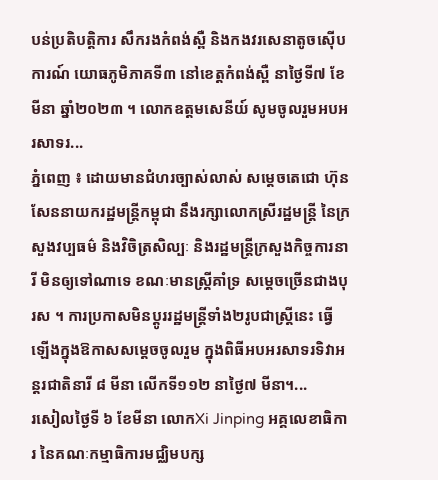បន់ប្រតិបត្តិការ សឹករងកំពង់ស្ពឺ និងកងវរសេនាតូចស៊ើបការណ៍ យោធភូមិភាគទី៣ នៅខេត្តកំពង់ស្ពឺ នាថ្ងៃទី៧ ខែមីនា ឆ្នាំ២០២៣ ។ លោកឧត្តមសេនីយ៍ សូមចូលរួមអបអរសាទរ...
ភ្នំពេញ ៖ ដោយមានជំហរច្បាស់លាស់ សម្តេចតេជោ ហ៊ុន សែននាយករដ្ឋមន្រ្តីកម្ពុជា នឹងរក្សាលោកស្រីរដ្ឋមន្រ្តី នៃក្រសួងវប្បធម៌ និងវិចិត្រសិល្បៈ និងរដ្ឋមន្ត្រីក្រសួងកិច្ចការនារី មិនឲ្យទៅណាទេ ខណៈមានស្រ្តីគាំទ្រ សម្តេចច្រើនជាងបុរស ។ ការប្រកាសមិនប្តូររដ្ឋមន្រ្តីទាំង២រូបជាស្រ្តីនេះ ធ្វើឡើងក្នុងឱកាសសម្តេចចូលរួម ក្នុងពិធីអបអរសាទរទិវាអន្តរជាតិនារី ៨ មីនា លើកទី១១២ នាថ្ងៃ៧ មីនា។...
រសៀលថ្ងៃទី ៦ ខែមីនា លោកXi Jinping អគ្គលេខាធិការ នៃគណៈកម្មាធិការមជ្ឈិមបក្ស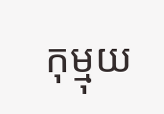កុម្មុយ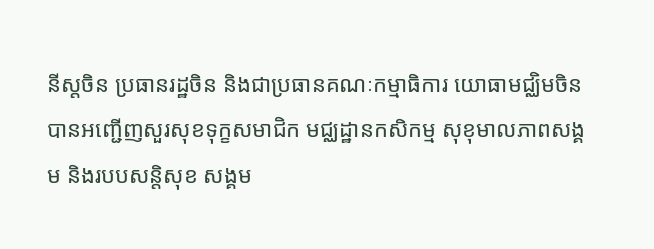នីស្តចិន ប្រធានរដ្ឋចិន និងជាប្រធានគណៈកម្មាធិការ យោធាមជ្ឈិមចិន បានអញ្ជើញសួរសុខទុក្ខសមាជិក មជ្ឈដ្ឋានកសិកម្ម សុខុមាលភាពសង្គម និងរបបសន្តិសុខ សង្គម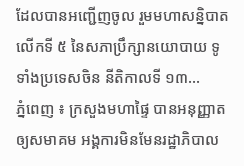ដែលបានអញ្ជើញចូល រួមមហាសន្និបាតលើកទី ៥ នៃសភាប្រឹក្សានយោបាយ ទូទាំងប្រទេសចិន នីតិកាលទី ១៣...
ភ្នំពេញ ៖ ក្រសួងមហាផ្ទៃ បានអនុញ្ញាត ឲ្យសមាគម អង្គការមិនមែនរដ្ឋាភិបាល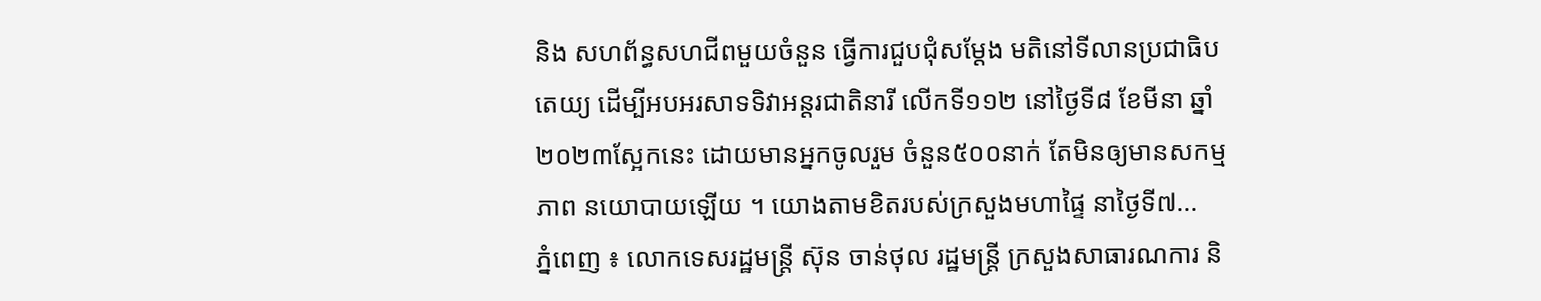និង សហព័ន្ធសហជីពមួយចំនួន ធ្វើការជួបជុំសម្តែង មតិនៅទីលានប្រជាធិបតេយ្យ ដើម្បីអបអរសាទទិវាអន្តរជាតិនារី លើកទី១១២ នៅថ្ងៃទី៨ ខែមីនា ឆ្នាំ២០២៣ស្អែកនេះ ដោយមានអ្នកចូលរួម ចំនួន៥០០នាក់ តែមិនឲ្យមានសកម្មភាព នយោបាយឡើយ ។ យោងតាមខិតរបស់ក្រសួងមហាផ្ទៃ នាថ្ងៃទី៧...
ភ្នំពេញ ៖ លោកទេសរដ្ឋមន្ត្រី ស៊ុន ចាន់ថុល រដ្ឋមន្ដ្រី ក្រសួងសាធារណការ និ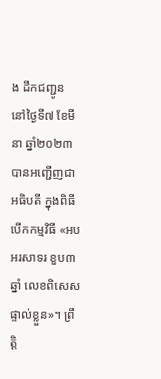ង ដឹកជញ្ជូន នៅថ្ងៃទី៧ ខែមីនា ឆ្នាំ២០២៣ បានអញ្ជើញជាអធិបតី ក្នុងពិធីបើកកម្មវិធី «អបអរសាទរ ខួប៣ឆ្នាំ លេខពិសេសផ្ទាល់ខ្លួន»។ ព្រឹត្តិ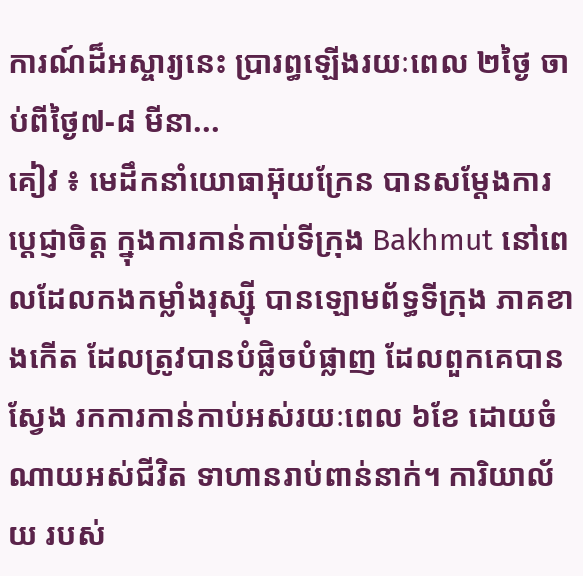ការណ៍ដ៏អស្ចារ្យនេះ ប្រារព្ធឡើងរយៈពេល ២ថ្ងៃ ចាប់ពីថ្ងៃ៧-៨ មីនា...
គៀវ ៖ មេដឹកនាំយោធាអ៊ុយក្រែន បានសម្តែងការប្តេជ្ញាចិត្ត ក្នុងការកាន់កាប់ទីក្រុង Bakhmut នៅពេលដែលកងកម្លាំងរុស្ស៊ី បានឡោមព័ទ្ធទីក្រុង ភាគខាងកើត ដែលត្រូវបានបំផ្លិចបំផ្លាញ ដែលពួកគេបានស្វែង រកការកាន់កាប់អស់រយៈពេល ៦ខែ ដោយចំណាយអស់ជីវិត ទាហានរាប់ពាន់នាក់។ ការិយាល័យ របស់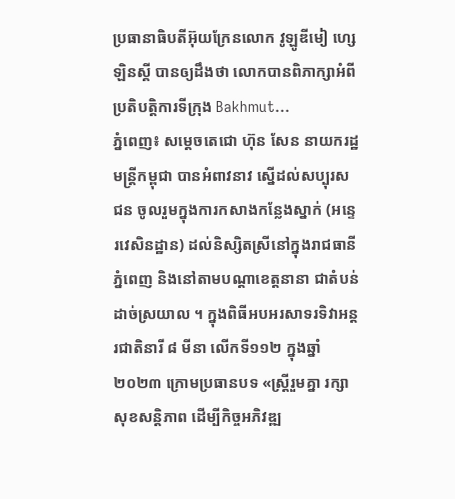ប្រធានាធិបតីអ៊ុយក្រែនលោក វូឡូឌីមៀ ហ្សេឡិនស្គី បានឲ្យដឹងថា លោកបានពិភាក្សាអំពីប្រតិបត្តិការទីក្រុង Bakhmut...
ភ្នំពេញ៖ សម្តេចតេជោ ហ៊ុន សែន នាយករដ្ឋមន្ត្រីកម្ពុជា បានអំពាវនាវ ស្នើដល់សប្បុរសជន ចូលរួមក្នុងការកសាងកន្លែងស្នាក់ (អន្ទេរវេសិនដ្ឋាន) ដល់និស្សិតស្រីនៅក្នុងរាជធានីភ្នំពេញ និងនៅតាមបណ្តាខេត្តនានា ជាតំបន់ដាច់ស្រយាល ។ ក្នុងពិធីអបអរសាទរទិវាអន្តរជាតិនារី ៨ មីនា លើកទី១១២ ក្នុងឆ្នាំ២០២៣ ក្រោមប្រធានបទ «ស្ត្រីរួមគ្នា រក្សាសុខសន្តិភាព ដើម្បីកិច្ចអភិវឌ្ឍ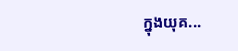ក្នុងយុគ...